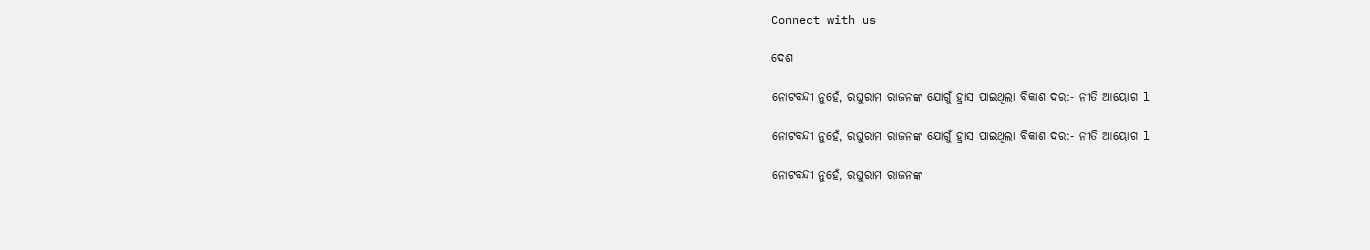Connect with us

ଦେଶ

ନୋଟବନ୍ଦୀ ନୁହେଁ, ରଘୁରାମ ରାଜନଙ୍କ ଯୋଗୁଁ ହ୍ରାସ ପାଇଥିଲା ବିକାଶ ଦର:- ନୀତି ଆୟୋଗ l

ନୋଟବନ୍ଦୀ ନୁହେଁ, ରଘୁରାମ ରାଜନଙ୍କ ଯୋଗୁଁ ହ୍ରାସ ପାଇଥିଲା ବିକାଶ ଦର:- ନୀତି ଆୟୋଗ l

ନୋଟବନ୍ଦୀ ନୁହେଁ, ରଘୁରାମ ରାଜନଙ୍କ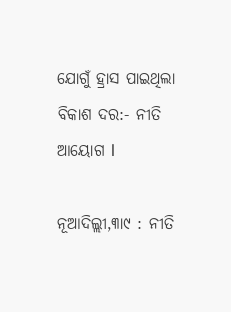ଯୋଗୁଁ ହ୍ରାସ ପାଇଥିଲା ବିକାଶ ଦର:- ନୀତି ଆୟୋଗ l

ନୂଆଦିଲ୍ଲୀ,୩ା୯ : ନୀତି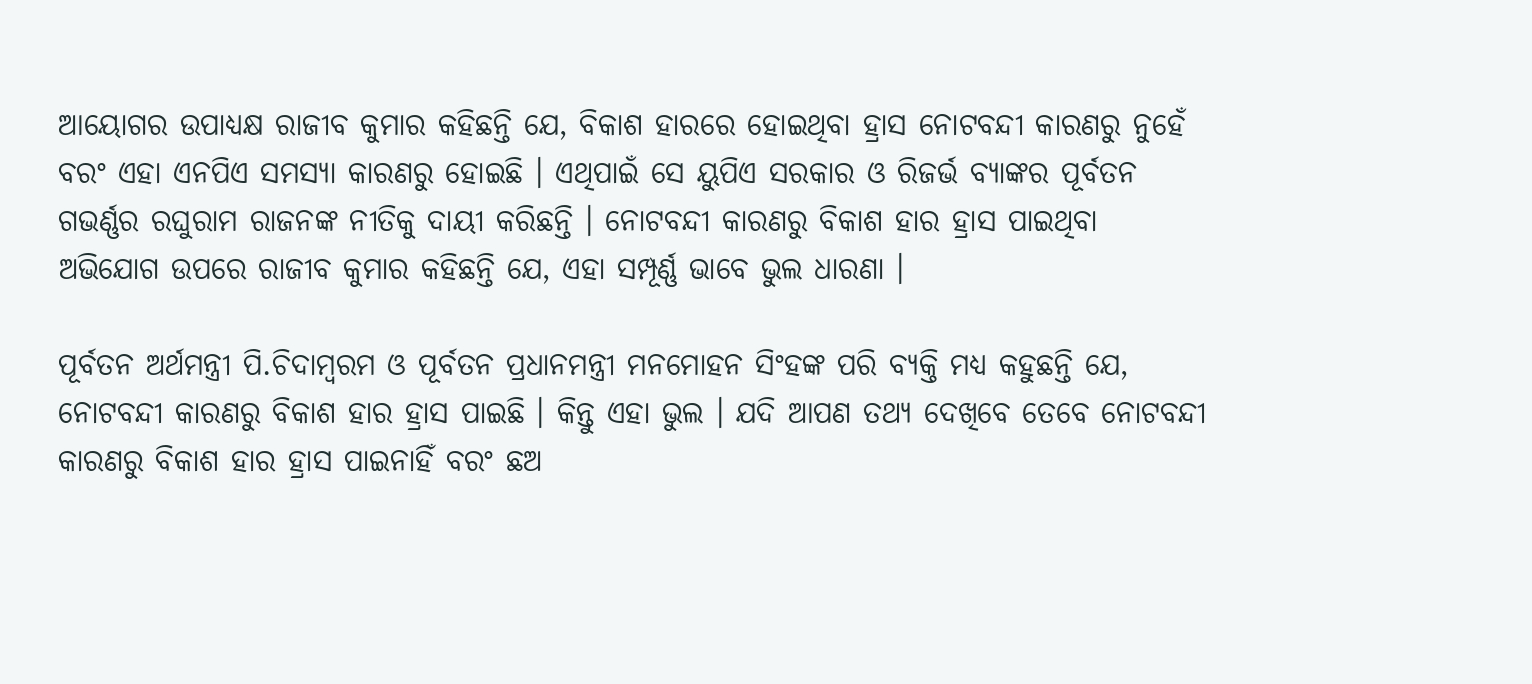ଆୟୋଗର ଉପାଧ୍ୟକ୍ଷ ରାଜୀବ କୁମାର କହିଛନ୍ତି ଯେ, ବିକାଶ ହାରରେ ହୋଇଥିବା ହ୍ରାସ ନୋଟବନ୍ଦୀ କାରଣରୁ ନୁହେଁ ବରଂ ଏହା ଏନପିଏ ସମସ୍ୟା କାରଣରୁ ହୋଇଛି । ଏଥିପାଇଁ ସେ ୟୁପିଏ ସରକାର ଓ ରିଜର୍ଭ ବ୍ୟାଙ୍କର ପୂର୍ବତନ ଗଭର୍ଣ୍ଣର ରଘୁରାମ ରାଜନଙ୍କ ନୀତିକୁ ଦାୟୀ କରିଛନ୍ତି । ନୋଟବନ୍ଦୀ କାରଣରୁ ବିକାଶ ହାର ହ୍ରାସ ପାଇଥିବା ଅଭିଯୋଗ ଉପରେ ରାଜୀବ କୁମାର କହିଛନ୍ତି ଯେ, ଏହା ସମ୍ପୂର୍ଣ୍ଣ ଭାବେ ଭୁଲ ଧାରଣା ।

ପୂର୍ବତନ ଅର୍ଥମନ୍ତ୍ରୀ ପି.ଚିଦାମ୍ବରମ ଓ ପୂର୍ବତନ ପ୍ରଧାନମନ୍ତ୍ରୀ ମନମୋହନ ସିଂହଙ୍କ ପରି ବ୍ୟକ୍ତି ମଧ୍ୟ କହୁଛନ୍ତି ଯେ, ନୋଟବନ୍ଦୀ କାରଣରୁ ବିକାଶ ହାର ହ୍ରାସ ପାଇଛି । କିନ୍ତୁ ଏହା ଭୁଲ । ଯଦି ଆପଣ ତଥ୍ୟ ଦେଖିବେ ତେବେ ନୋଟବନ୍ଦୀ କାରଣରୁ ବିକାଶ ହାର ହ୍ରାସ ପାଇନାହିଁ ବରଂ ଛଅ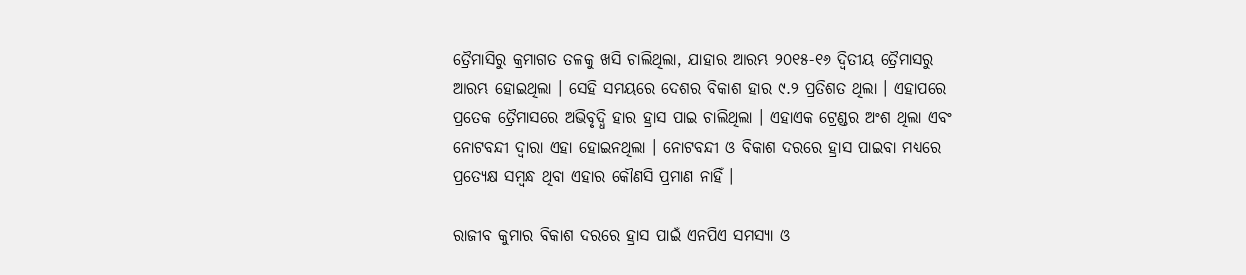ତ୍ରୈମାସିରୁ କ୍ରମାଗତ ତଳକୁ ଖସି ଚାଲିଥିଲା, ଯାହାର ଆରମ୍ଭ ୨୦୧୫-୧୬ ଦ୍ୱିତୀୟ ତ୍ରୈମାସରୁ ଆରମ୍ଭ ହୋଇଥିଲା । ସେହି ସମୟରେ ଦେଶର ବିକାଶ ହାର ୯.୨ ପ୍ରତିଶତ ଥିଲା । ଏହାପରେ ପ୍ରତେକ ତ୍ରୈମାସରେ ଅଭିବୃଦ୍ଧି ହାର ହ୍ରାସ ପାଇ ଚାଲିଥିଲା । ଏହାଏକ ଟ୍ରେଣ୍ଡର ଅଂଶ ଥିଲା ଏବଂ ନୋଟବନ୍ଦୀ ଦ୍ୱାରା ଏହା ହୋଇନଥିଲା । ନୋଟବନ୍ଦୀ ଓ ବିକାଶ ଦରରେ ହ୍ରାସ ପାଇବା ମଧ୍ୟରେ ପ୍ରତ୍ୟେକ୍ଷ ସମ୍ବନ୍ଧ ଥିବା ଏହାର କୌଣସି ପ୍ରମାଣ ନାହିଁ ।

ରାଜୀବ କୁମାର ବିକାଶ ଦରରେ ହ୍ରାସ ପାଇଁ ଏନପିଏ ସମସ୍ୟା ଓ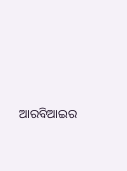ଆରବିଆଇର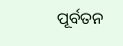ପୂର୍ବତନ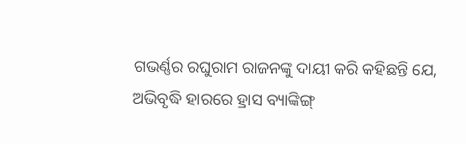ଗଭର୍ଣ୍ଣର ରଘୁରାମ ରାଜନଙ୍କୁ ଦାୟୀ କରି କହିଛନ୍ତି ଯେ, ଅଭିବୃଦ୍ଧି ହାରରେ ହ୍ରାସ ବ୍ୟାଙ୍କିଙ୍ଗ୍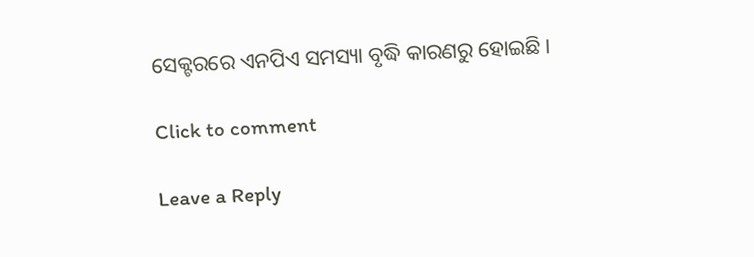ସେକ୍ଟରରେ ଏନପିଏ ସମସ୍ୟା ବୃଦ୍ଧି କାରଣରୁ ହୋଇଛି ।

Click to comment

Leave a Reply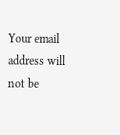Your email address will not be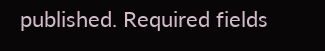published. Required fields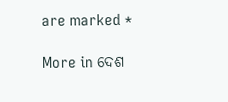are marked *

More in ଦେଶ